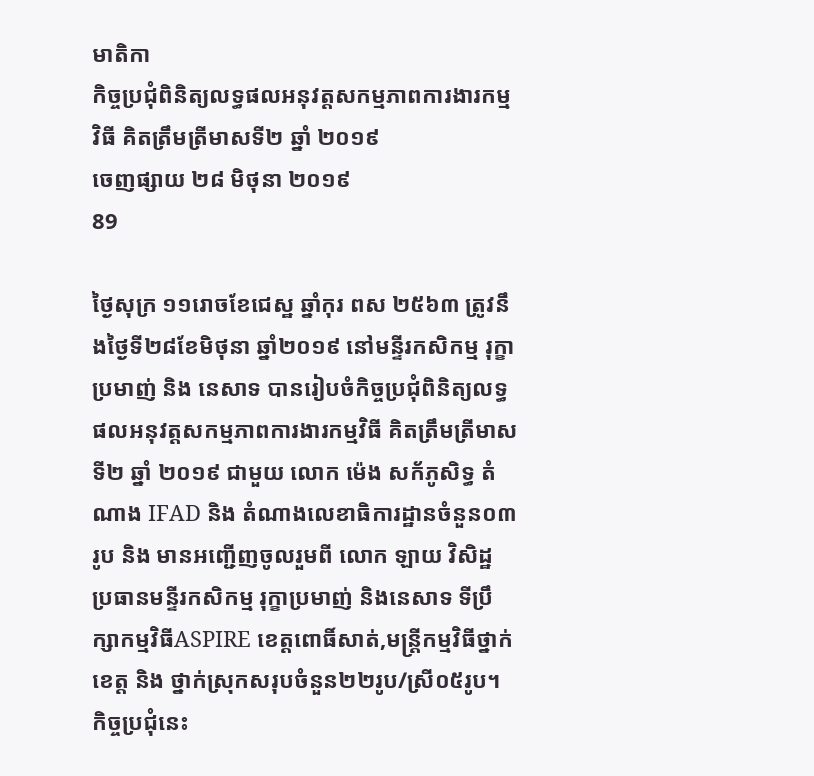មាតិកា
កិច្ចប្រជុំពិនិត្យលទ្ធផលអនុវត្តសកម្មភាពការងារកម្មវិធី គិតត្រឹមត្រីមាសទី២ ឆ្នាំ ២០១៩
ចេញផ្សាយ ២៨ មិថុនា ២០១៩
89

ថ្ងៃសុក្រ ១១រោចខែជេស្ឋ ឆ្នាំកុរ ពស ២៥៦៣ ត្រូវនឹងថ្ងៃទី២៨ខែមិថុនា ឆ្នាំ២០១៩ នៅមន្ទីរកសិកម្ម រុក្ខាប្រមាញ់ និង នេសាទ បានរៀបចំកិច្ចប្រជុំពិនិត្យលទ្ធផលអនុវត្តសកម្មភាពការងារកម្មវិធី គិតត្រឹមត្រីមាសទី២ ឆ្នាំ ២០១៩ ជាមួយ លោក ម៉េង សក័ភូសិទ្ធ តំណាង IFAD និង តំណាងលេខាធិការដ្ឋានចំនួន០៣រូប និង មានអញ្ជើញចូលរួមពី លោក ឡាយ វិសិដ្ឋ ប្រធានមន្ទីរកសិកម្ម រុក្ខាប្រមាញ់ និងនេសាទ ទីប្រឹក្សាកម្មវិធីASPIRE ខេត្តពោធិ៍សាត់,មន្រ្តីកម្មវិធីថ្នាក់ខេត្ត និង ថ្នាក់ស្រុកសរុបចំនួន២២រូប/ស្រី០៥រូប។ កិច្ចប្រជុំនេះ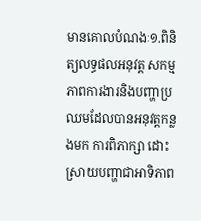មានគោលបំណងៈ១.ពិនិត្យលទ្ធផលអនុវត្ត សកម្មភាពការងារនិងបញ្ហាប្រឈមដែលបានអនុវត្តកន្លងមក ការពិភាក្សា ដោះស្រាយបញ្ហាជាអាទិភាព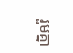រួមគ្នា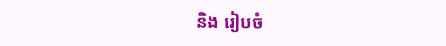និង រៀបចំ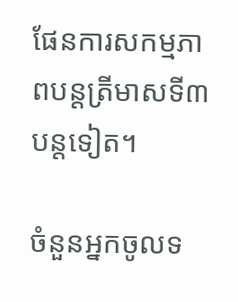ផែនការសកម្មភាពបន្តត្រីមាសទី៣បន្តទៀត។

ចំនួនអ្នកចូលទ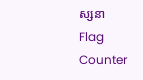ស្សនា
Flag Counter